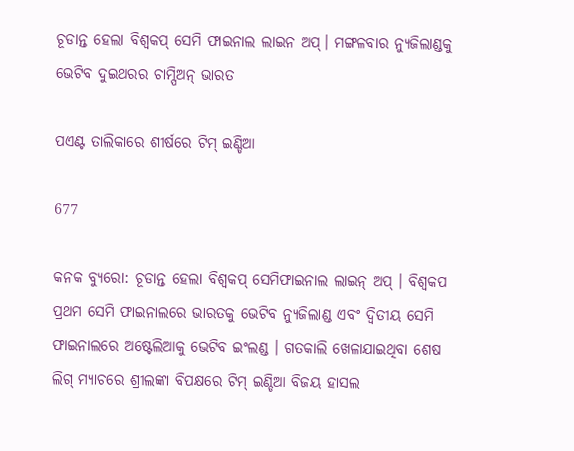ଚୂଡାନ୍ତ ହେଲା ବିଶ୍ୱକପ୍ ସେମି ଫାଇନାଲ ଲାଇନ ଅପ୍। ମଙ୍ଗଳବାର ନ୍ୟୁଜିଲାଣ୍ଡକୁ ଭେଟିବ ଦୁଇଥରର ଚାମ୍ପିଅନ୍ ଭାରତ

ପଏଣ୍ଟ ତାଲିକାରେ ଶୀର୍ଷରେ ଟିମ୍ ଇଣ୍ଡିଆ

677

କନକ ବ୍ୟୁରୋ: ଚୂଡାନ୍ତ ହେଲା ବିଶ୍ୱକପ୍ ସେମିଫାଇନାଲ ଲାଇନ୍ ଅପ୍ । ବିଶ୍ୱକପ ପ୍ରଥମ ସେମି ଫାଇନାଲରେ ଭାରତକୁ ଭେଟିବ ନ୍ୟୁଜିଲାଣ୍ଡ ଏବଂ ଦ୍ୱିତୀୟ ସେମି ଫାଇନାଲରେ ଅଷ୍ଟେଲିଆକୁ ଭେଟିବ ଇଂଲଣ୍ଡ । ଗତକାଲି ଖେଳାଯାଇଥିବା ଶେଷ ଲିଗ୍ ମ୍ୟାଚରେ ଶ୍ରୀଲଙ୍କା ବିପକ୍ଷରେ ଟିମ୍ ଇଣ୍ଡିଆ ବିଜୟ ହାସଲ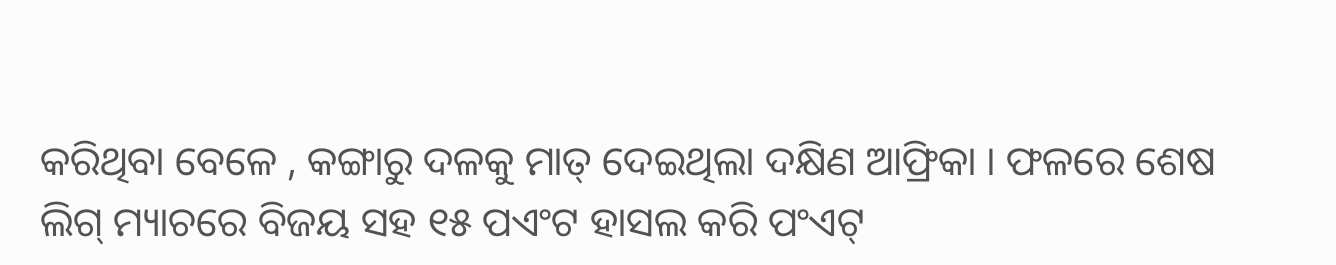କରିଥିବା ବେଳେ , କଙ୍ଗାରୁ ଦଳକୁ ମାତ୍ ଦେଇଥିଲା ଦକ୍ଷିଣ ଆଫ୍ରିକା । ଫଳରେ ଶେଷ ଲିଗ୍ ମ୍ୟାଚରେ ବିଜୟ ସହ ୧୫ ପଏଂଟ ହାସଲ କରି ପଂଏଟ୍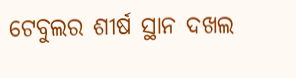ଟେବୁଲର ଶୀର୍ଷ ସ୍ଥାନ ଦଖଲ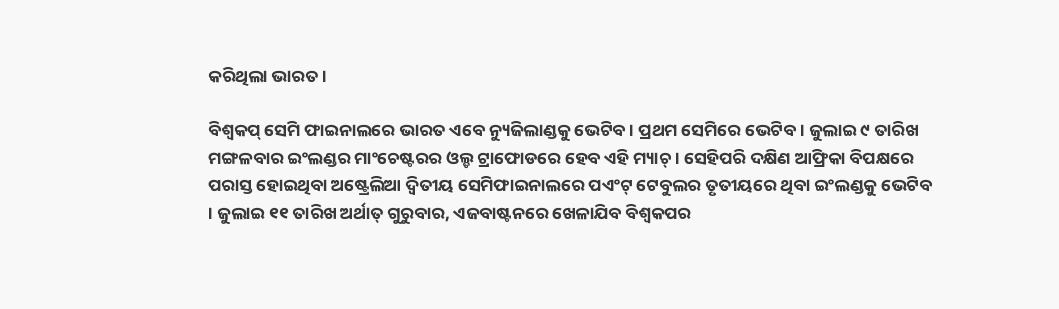କରିଥିଲା ଭାରତ ।

ବିଶ୍ୱକପ୍ ସେମି ଫାଇନାଲରେ ଭାରତ ଏବେ ନ୍ୟୁଜିଲାଣ୍ଡକୁ ଭେଟିବ । ପ୍ରଥମ ସେମିରେ ଭେଟିବ । ଜୁଲାଇ ୯ ତାରିଖ ମଙ୍ଗଳବାର ଇଂଲଣ୍ଡର ମାଂଚେଷ୍ଟରର ଓଲ୍ଡ ଟ୍ରାଫୋଡରେ ହେବ ଏହି ମ୍ୟାଚ୍ । ସେହିପରି ଦକ୍ଷିଣ ଆଫ୍ରିକା ବିପକ୍ଷରେ ପରାସ୍ତ ହୋଇଥିବା ଅଷ୍ଟ୍ରେଲିଆ ଦ୍ୱିତୀୟ ସେମିଫାଇନାଲରେ ପଏଂଟ୍ ଟେବୁଲର ତୃତୀୟରେ ଥିବା ଇଂଲଣ୍ଡକୁ ଭେଟିବ । ଜୁଲାଇ ୧୧ ତାରିଖ ଅର୍ଥାତ୍ ଗୁରୁବାର, ଏଜବାଷ୍ଟନରେ ଖେଳାଯିବ ବିଶ୍ୱକପର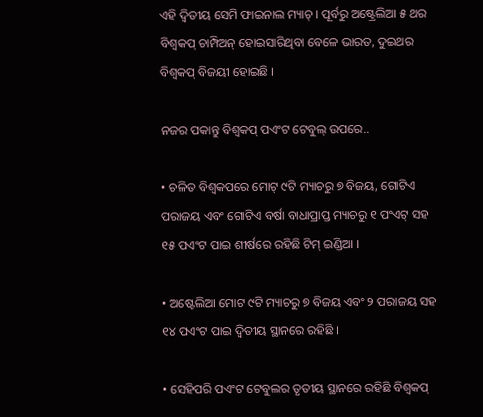ଏହି ଦ୍ୱିତୀୟ ସେମି ଫାଇନାଲ ମ୍ୟାଚ୍ । ପୂର୍ବରୁ ଅଷ୍ଟ୍ରେଲିଆ ୫ ଥର ବିଶ୍ୱକପ୍ ଚାମ୍ପିଅନ୍ ହୋଇସାରିଥିବା ବେଳେ ଭାରତ, ଦୁଇଥର ବିଶ୍ୱକପ୍ ବିଜୟୀ ହୋଇଛି ।

ନଜର ପକାନ୍ତୁ ବିଶ୍ୱକପ୍ ପଏଂଟ ଟେବୁଲ୍ ଉପରେ..

• ଚଳିତ ବିଶ୍ୱକପରେ ମୋଟ୍ ୯ଟି ମ୍ୟାଚରୁ ୭ ବିଜୟ, ଗୋଟିଏ ପରାଜୟ ଏବଂ ଗୋଟିଏ ବର୍ଷା ବାଧାପ୍ରାପ୍ତ ମ୍ୟାଚରୁ ୧ ପଂଏଟ୍ ସହ ୧୫ ପଏଂଟ ପାଇ ଶୀର୍ଷରେ ରହିଛି ଟିମ୍ ଇଣ୍ଡିଆ ।

• ଅଷ୍ଟେଲିଆ ମୋଟ ୯ଟି ମ୍ୟାଚରୁ ୭ ବିଜୟ ଏବଂ ୨ ପରାଜୟ ସହ ୧୪ ପଏଂଟ ପାଇ ଦ୍ୱିତୀୟ ସ୍ଥାନରେ ରହିଛି ।

• ସେହିପରି ପଏଂଟ ଟେବୁଲର ତୃତୀୟ ସ୍ଥାନରେ ରହିଛି ବିଶ୍ୱକପ୍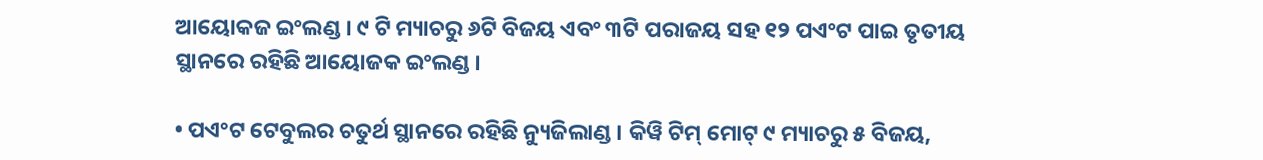ଆୟୋକଜ ଇଂଲଣ୍ଡ । ୯ ଟି ମ୍ୟାଚରୁ ୬ଟି ବିଜୟ ଏବଂ ୩ଟି ପରାଜୟ ସହ ୧୨ ପଏଂଟ ପାଇ ତୃତୀୟ ସ୍ଥାନରେ ରହିଛି ଆୟୋଜକ ଇଂଲଣ୍ଡ ।

• ପଏଂଟ ଟେବୁଲର ଚତୁର୍ଥ ସ୍ଥାନରେ ରହିଛି ନ୍ୟୁଜିଲାଣ୍ଡ । କିୱି ଟିମ୍ ମୋଟ୍ ୯ ମ୍ୟାଚରୁ ୫ ବିଜୟ,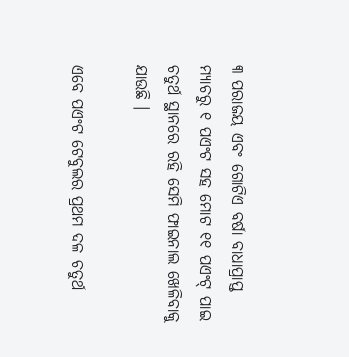୩ ପରାଜୟ ଏବଂ ଗୋଟିଏ ବର୍ଷା ବାଧାପ୍ରାପ୍ତ ମ୍ୟାଚରୁ ୧ ପଏଂଟ ସହ ମୋଟ ୧୧ ପଏଂଟ୍ ପାଇ ଚତୁର୍ଥ ସ୍ଥାନରେ ରହି ସେମି ଫାଇନାଲ ଖେଳିବାକୁ ଯାଉଛି ।

ଏବେ ପଏଂଟ ଟେବୁଲର ପ୍ରଥମ ଦଳ ଚତୁର୍ଥ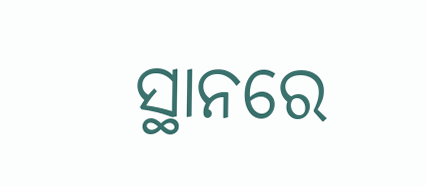ସ୍ଥାନରେ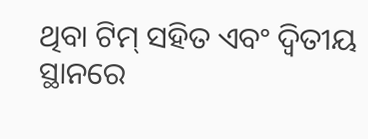ଥିବା ଟିମ୍ ସହିତ ଏବଂ ଦ୍ୱିତୀୟ ସ୍ଥାନରେ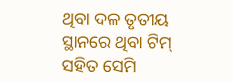ଥିବା ଦଳ ତୃତୀୟ ସ୍ଥାନରେ ଥିବା ଟିମ୍ ସହିତ ସେମି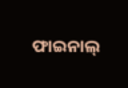ଫାଇନାଲ୍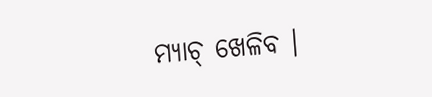ମ୍ୟାଚ୍ ଖେଳିବ ।